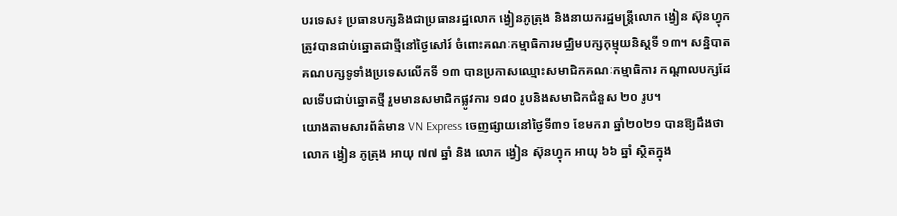បរទេស៖ ប្រធានបក្សនិងជាប្រធានរដ្ឋលោក ង្វៀនភូត្រុង និងនាយករដ្ឋមន្រ្តីលោក ង្វៀន ស៊ុនហ្វុក ត្រូវបានជាប់ឆ្នោតជាថ្មីនៅថ្ងៃសៅរ៍ ចំពោះគណៈកម្មាធិការមជ្ឈិមបក្សកុម្មុយនិស្តទី ១៣។ សន្និបាតគណបក្សទូទាំងប្រទេសលើកទី ១៣ បានប្រកាសឈ្មោះសមាជិកគណៈកម្មាធិការ កណ្តាលបក្សដែលទើបជាប់ឆ្នោតថ្មី រួមមានសមាជិកផ្លូវការ ១៨០ រូបនិងសមាជិកជំនួស ២០ រូប។
យោងតាមសារព័ត៌មាន VN Express ចេញផ្សាយនៅថ្ងៃទី៣១ ខែមករា ឆ្នាំ២០២១ បានឱ្យដឹងថា លោក ង្វៀន ភូត្រុង អាយុ ៧៧ ឆ្នាំ និង លោក ង្វៀន ស៊ុនហ្វុក អាយុ ៦៦ ឆ្នាំ ស្ថិតក្នុង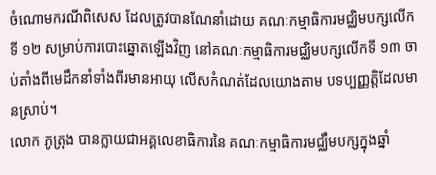ចំណោមករណីពិសេស ដែលត្រូវបានណែនាំដោយ គណៈកម្មាធិការមជ្ឈិមបក្សលើកទី ១២ សម្រាប់ការបោះឆ្នោតឡើងវិញ នៅគណៈកម្មាធិការមជ្ឈិមបក្សលើកទី ១៣ ចាប់តាំងពីមេដឹកនាំទាំងពីរមានអាយុ លើសកំណត់ដែលយោងតាម បទប្បញ្ញត្តិដែលមានស្រាប់។
លោក ភូត្រុង បានក្លាយជាអគ្គលេខាធិការនៃ គណៈកម្មាធិការមជ្ឈឹមបក្សក្នុងឆ្នាំ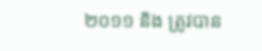២០១១ និង ត្រូវបាន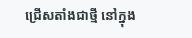ជ្រើសតាំងជាថ្មី នៅក្នុង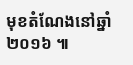មុខតំណែងនៅឆ្នាំ ២០១៦ ៕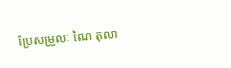ប្រែសម្រួលៈ ណៃ តុលា